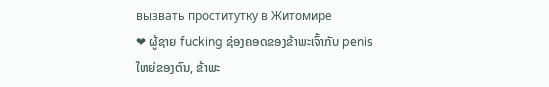вызвать проститутку в Житомире
❤ ຜູ້ຊາຍ fucking ຊ່ອງຄອດຂອງຂ້າພະເຈົ້າກັບ penis ໃຫຍ່ຂອງຕົນ, ຂ້າພະ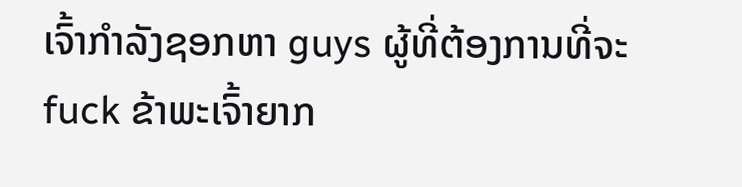ເຈົ້າກໍາລັງຊອກຫາ guys ຜູ້ທີ່ຕ້ອງການທີ່ຈະ fuck ຂ້າພະເຈົ້າຍາກ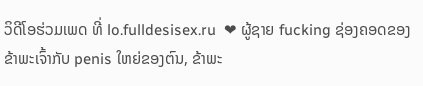ວິດີໂອຮ່ວມເພດ ທີ່ lo.fulldesisex.ru  ❤ ຜູ້ຊາຍ fucking ຊ່ອງຄອດຂອງຂ້າພະເຈົ້າກັບ penis ໃຫຍ່ຂອງຕົນ, ຂ້າພະ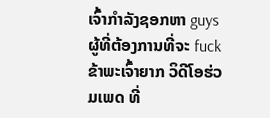ເຈົ້າກໍາລັງຊອກຫາ guys ຜູ້ທີ່ຕ້ອງການທີ່ຈະ fuck ຂ້າພະເຈົ້າຍາກ ວິດີໂອຮ່ວມເພດ ທີ່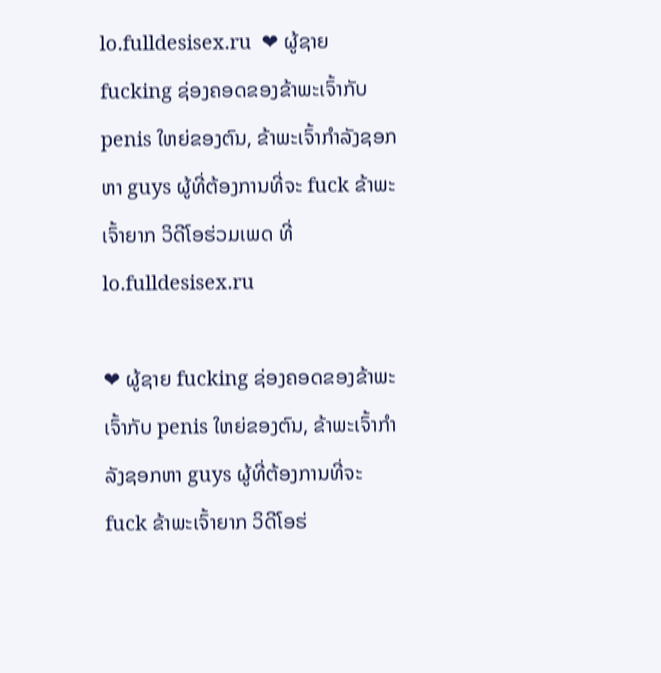lo.fulldesisex.ru  ❤ ຜູ້ຊາຍ fucking ຊ່ອງຄອດຂອງຂ້າພະເຈົ້າກັບ penis ໃຫຍ່ຂອງຕົນ, ຂ້າພະເຈົ້າກໍາລັງຊອກຫາ guys ຜູ້ທີ່ຕ້ອງການທີ່ຈະ fuck ຂ້າພະເຈົ້າຍາກ ວິດີໂອຮ່ວມເພດ ທີ່ lo.fulldesisex.ru

❤ ຜູ້ຊາຍ fucking ຊ່ອງຄອດຂອງຂ້າພະເຈົ້າກັບ penis ໃຫຍ່ຂອງຕົນ, ຂ້າພະເຈົ້າກໍາລັງຊອກຫາ guys ຜູ້ທີ່ຕ້ອງການທີ່ຈະ fuck ຂ້າພະເຈົ້າຍາກ ວິດີໂອຮ່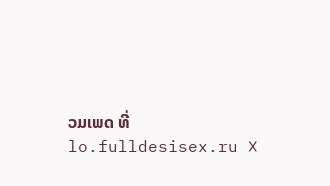ວມເພດ ທີ່ lo.fulldesisex.ru ❌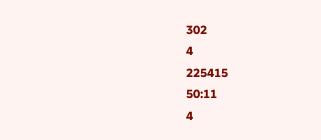302
4
225415
50:11
4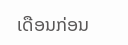ເດືອນກ່ອນ